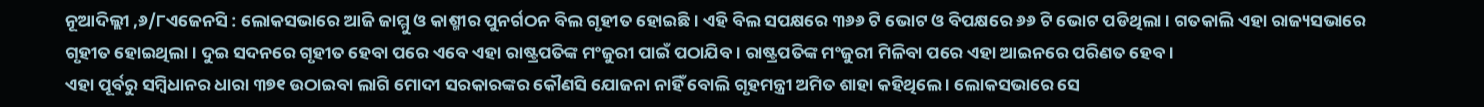ନୂଆଦିଲ୍ଲୀ ,୬/୮ଏଜେନସି : ଲୋକସଭାରେ ଆଜି ଜାମ୍ମୁ ଓ କାଶ୍ମୀର ପୁନର୍ଗଠନ ବିଲ ଗୃହୀତ ହୋଇଛି । ଏହି ବିଲ ସପକ୍ଷରେ ୩୬୬ ଟି ଭୋଟ ଓ ବିପକ୍ଷରେ ୬୬ ଟି ଭୋଟ ପଡିଥିଲା । ଗତକାଲି ଏହା ରାଜ୍ୟସଭାରେ ଗୃହୀତ ହୋଇଥିଲା । ଦୁଇ ସଦନରେ ଗୃହୀତ ହେବା ପରେ ଏବେ ଏହା ରାଷ୍ଟ୍ରପତିଙ୍କ ମଂଜୁରୀ ପାଇଁ ପଠାଯିବ । ରାଷ୍ଟ୍ରପତିଙ୍କ ମଂଜୁରୀ ମିଳିବା ପରେ ଏହା ଆଇନରେ ପରିଣତ ହେବ ।
ଏହା ପୂର୍ବରୁ ସମ୍ବିଧାନର ଧାରା ୩୭୧ ଉଠାଇବା ଲାଗି ମୋଦୀ ସରକାରଙ୍କର କୌଣସି ଯୋଜନା ନାହିଁ ବୋଲି ଗୃହମନ୍ତ୍ରୀ ଅମିତ ଶାହା କହିଥିଲେ । ଲୋକସଭାରେ ସେ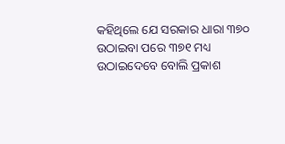କହିଥିଲେ ଯେ ସରକାର ଧାରା ୩୭୦ ଉଠାଇବା ପରେ ୩୭୧ ମଧ୍ୟ ଉଠାଇଦେବେ ବୋଲି ପ୍ରକାଶ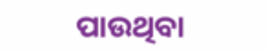ପାଉଥିବା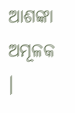ଆଶଙ୍କା ଅମୂଳକ ।